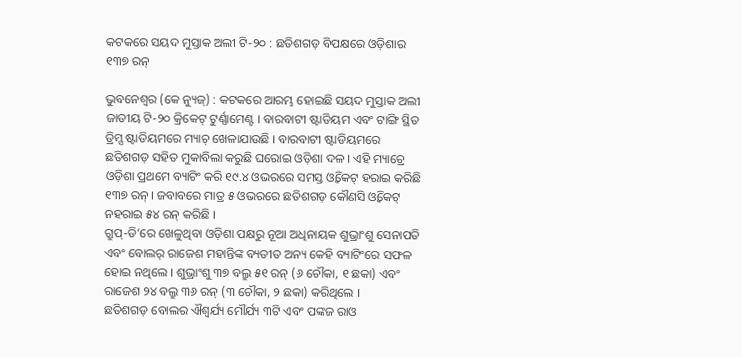କଟକରେ ସୟଦ ମୁସ୍ତାକ ଅଲୀ ଟି-୨୦ : ଛତିଶଗଡ଼ ବିପକ୍ଷରେ ଓଡ଼ିଶାର ୧୩୭ ରନ୍

ଭୁବନେଶ୍ୱର (କେ ନ୍ୟୁଜ୍) : କଟକରେ ଆରମ୍ଭ ହୋଇଛି ସୟଦ ମୁସ୍ତାକ ଅଲୀ ଜାତୀୟ ଟି-୨୦ କ୍ରିକେଟ୍ ଟୁର୍ଣ୍ଣାମେଣ୍ଟ । ବାରବାଟୀ ଷ୍ଟାଡିୟମ ଏବଂ ଟାଙ୍ଗି ସ୍ଥିତ ଡ୍ରିମ୍ସ ଷ୍ଟାଡିୟମରେ ମ୍ୟାଚ୍ ଖେଳାଯାଉଛି । ବାରବାଟୀ ଷ୍ଟାଡିୟମରେ ଛତିଶଗଡ଼ ସହିତ ମୁକାବିଲା କରୁଛି ଘରୋଇ ଓଡ଼ିଶା ଦଳ । ଏହି ମ୍ୟାଚ୍ରେ ଓଡ଼ିଶା ପ୍ରଥମେ ବ୍ୟାଟିଂ କରି ୧୯.୪ ଓଭରରେ ସମସ୍ତ ଓ୍ଵିକେଟ୍ ହରାଇ କରିଛି ୧୩୭ ରନ୍ । ଜବାବରେ ମାତ୍ର ୫ ଓଭରରେ ଛତିଶଗଡ଼ କୌଣସି ଓ୍ଵିକେଟ୍ ନହରାଇ ୫୪ ରନ୍ କରିଛି ।
ଗ୍ରୁପ୍-ଡି’ରେ ଖେଳୁଥିବା ଓଡ଼ିଶା ପକ୍ଷରୁ ନୂଆ ଅଧିନାୟକ ଶୁଭ୍ରାଂଶୁ ସେନାପତି ଏବଂ ବୋଲର୍ ରାଜେଶ ମହାନ୍ତିଙ୍କ ବ୍ୟତୀତ ଅନ୍ୟ କେହି ବ୍ୟାଟିଂରେ ସଫଳ ହୋଇ ନଥିଲେ । ଶୁଭ୍ରାଂଶୁ ୩୭ ବଲ୍ରୁ ୫୧ ରନ୍ (୬ ଚୌକା, ୧ ଛକା) ଏବଂ ରାଜେଶ ୨୪ ବଲ୍ରୁ ୩୬ ରନ୍ (୩ ଚୌକା, ୨ ଛକା) କରିଥିଲେ ।
ଛତିଶଗଡ଼ ବୋଲର ଐଶ୍ୱର୍ଯ୍ୟ ମୌର୍ଯ୍ୟ ୩ଟି ଏବଂ ପଙ୍କଜ ରାଓ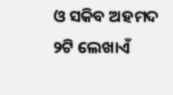ଓ ସକିବ ଅହମଦ ୨ଟି ଲେଖାଏଁ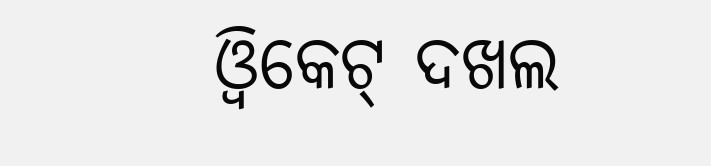ଓ୍ଵିକେଟ୍ ଦଖଲ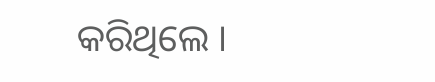କରିଥିଲେ ।